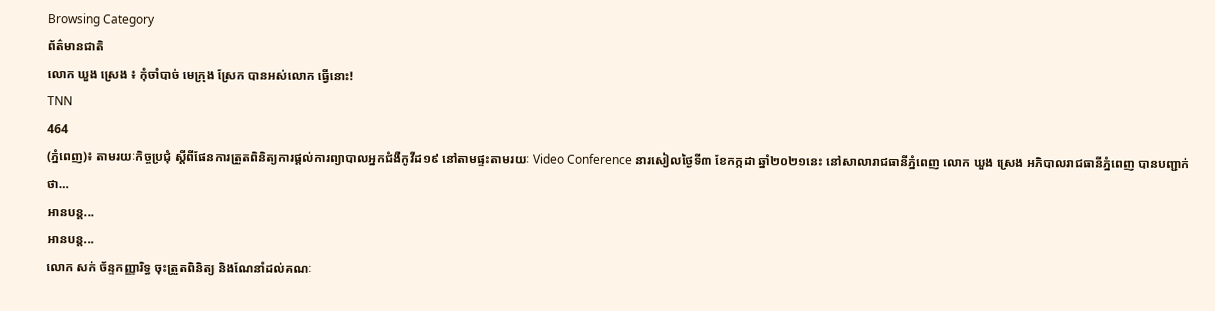Browsing Category
ព័ត៌មានជាតិ
លោក ឃួង ស្រេង ៖ កុំចាំបាច់ មេក្រុង ស្រែក បានអស់លោក ធ្វើនោះ!
TNN
464
(ភ្នំពេញ)៖ តាមរយៈកិច្ចប្រជុំ ស្តីពីផែនការត្រួតពិនិត្យការផ្តល់ការព្យាបាលអ្នកជំងឺកូវីដ១៩ នៅតាមផ្ទះតាមរយៈ Video Conference នារសៀលថ្ងៃទី៣ ខែកក្កដា ឆ្នាំ២០២១នេះ នៅសាលារាជធានីភ្នំពេញ លោក ឃួង ស្រេង អភិបាលរាជធានីភ្នំពេញ បានបញ្ជាក់ថា…
អានបន្ត...
អានបន្ត...
លោក សក់ ច័ន្ទកញ្ញារិទ្ធ ចុះត្រួតពិនិត្យ និងណែនាំដល់គណៈ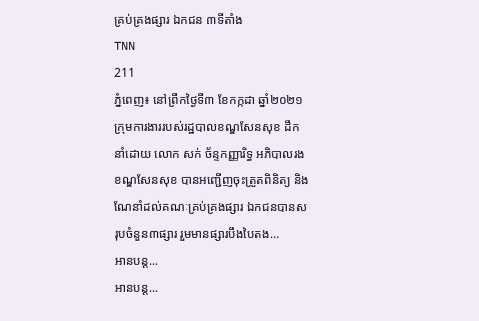គ្រប់គ្រងផ្សារ ឯកជន ៣ទីតាំង
TNN
211
ភ្នំពេញ៖ នៅព្រឹកថ្ងៃទី៣ ខែកក្កដា ឆ្នាំ២០២១ ក្រុមការងាររបស់រដ្ឋបាលខណ្ឌសែនសុខ ដឹកនាំដោយ លោក សក់ ច័ន្ទកញ្ញារិទ្ធ អភិបាលរងខណ្ឌសែនសុខ បានអញ្ជើញចុះត្រួតពិនិត្យ និង ណែនាំដល់គណៈគ្រប់គ្រងផ្សារ ឯកជនបានសរុបចំនួន៣ផ្សារ រួមមានផ្សារបឹងបៃតង…
អានបន្ត...
អានបន្ត...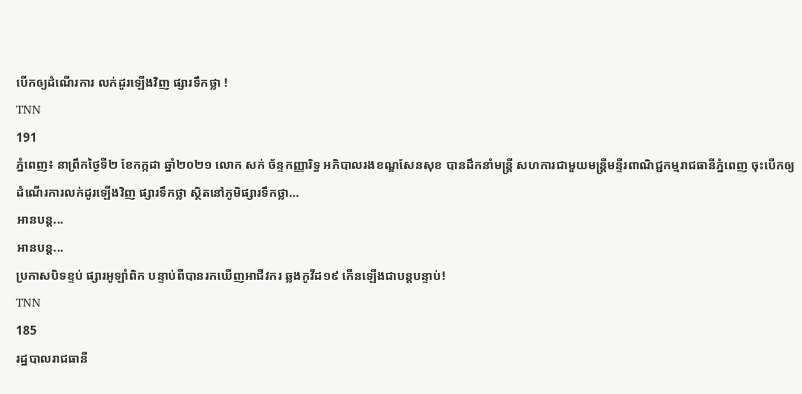បើកឲ្យដំណើរការ លក់ដូរឡើងវិញ ផ្សារទឹកថ្លា !
TNN
191
ភ្នំពេញ៖ នាព្រឹកថ្ងៃទី២ ខែកក្កដា ឆ្នាំ២០២១ លោក សក់ ច័ន្ទកញ្ញារិទ្ធ អភិបាលរងខណ្ឌសែនសុខ បានដឹកនាំមន្ត្រី សហការជាមួយមន្រ្តីមន្ទីរពាណិជ្ជកម្មរាជធានីភ្នំពេញ ចុះបើកឲ្យដំណើរការលក់ដូរឡើងវិញ ផ្សារទឹកថ្លា ស្ថិតនៅភូមិផ្សារទឹកថ្លា…
អានបន្ត...
អានបន្ត...
ប្រកាសបិទខ្ទប់ ផ្សារអូឡាំពិក បន្ទាប់ពីបានរកឃើញអាជីវករ ឆ្លងកូវីដ១៩ កើនឡើងជាបន្តបន្ទាប់!
TNN
185
រដ្ឋបាលរាជធានី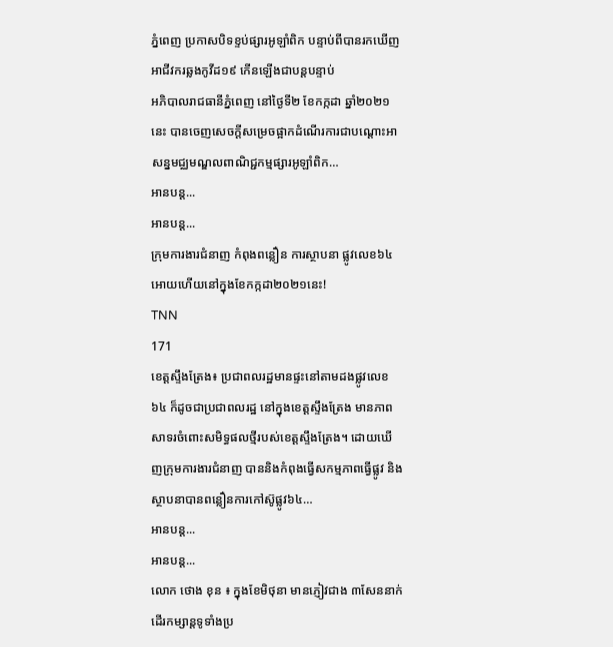ភ្នំពេញ ប្រកាសបិទខ្ទប់ផ្សារអូឡាំពិក បន្ទាប់ពីបានរកឃើញអាជីវករឆ្លងកូវីដ១៩ កើនឡើងជាបន្តបន្ទាប់
អភិបាលរាជធានីភ្នំពេញ នៅថ្ងៃទី២ ខែកក្កដា ឆ្នាំ២០២១នេះ បានចេញសេចក្ដីសម្រេចផ្អាកដំណើរការជាបណ្ដោះអាសន្នមជ្ឈមណ្ឌលពាណិជ្ជកម្មផ្សារអូឡាំពិក…
អានបន្ត...
អានបន្ត...
ក្រុមការងារជំនាញ កំពុងពន្លឿន ការស្ថាបនា ផ្លូវលេខ៦៤ អោយហើយនៅក្នុងខែកក្កដា២០២១នេះ!
TNN
171
ខេត្តស្ទឹងត្រែង៖ ប្រជាពលរដ្ឋមានផ្ទះនៅតាមដងផ្លូវលេខ៦៤ ក៏ដូចជាប្រជាពលរដ្ឋ នៅក្នុងខេត្តស្ទឹងត្រែង មានភាពសាទរចំពោះសមិទ្ធផលថ្មីរបស់ខេត្តស្ទឹងត្រែង។ ដោយឃើញក្រុមការងារជំនាញ បាននិងកំពុងធ្វើសកម្មភាពធ្វើផ្លូវ និងស្ថាបនាបានពន្លឿនការកៅស៊ូផ្លូវ៦៤…
អានបន្ត...
អានបន្ត...
លោក ថោង ខុន ៖ ក្នុងខែមិថុនា មានភ្ញៀវជាង ៣សែននាក់ ដើរកម្សាន្តទូទាំងប្រ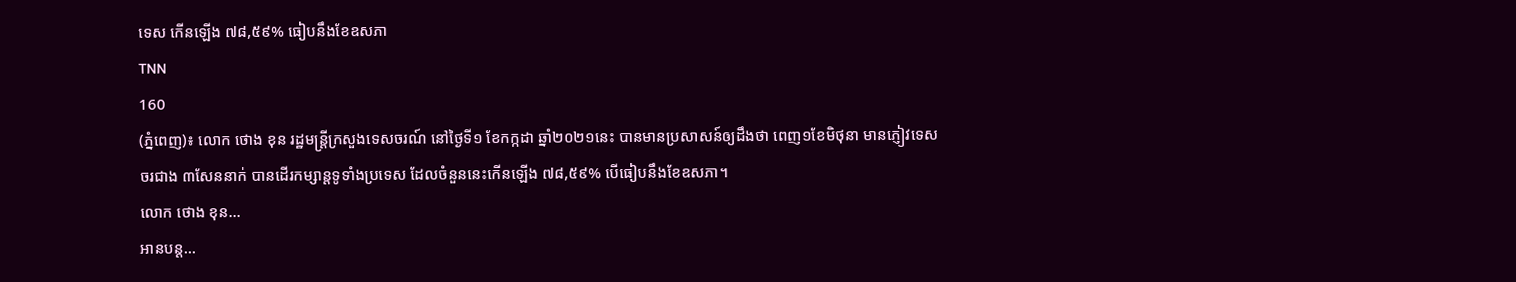ទេស កើនឡើង ៧៨,៥៩% ធៀបនឹងខែឧសភា
TNN
160
(ភ្នំពេញ)៖ លោក ថោង ខុន រដ្ឋមន្ត្រីក្រសួងទេសចរណ៍ នៅថ្ងៃទី១ ខែកក្កដា ឆ្នាំ២០២១នេះ បានមានប្រសាសន៍ឲ្យដឹងថា ពេញ១ខែមិថុនា មានភ្ញៀវទេសចរជាង ៣សែននាក់ បានដើរកម្សាន្តទូទាំងប្រទេស ដែលចំនួននេះកើនឡើង ៧៨,៥៩% បើធៀបនឹងខែឧសភា។
លោក ថោង ខុន…
អានបន្ត...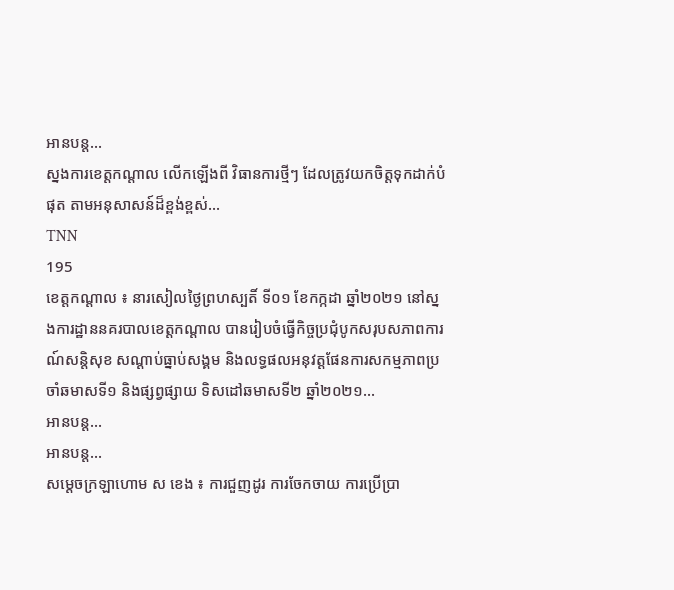អានបន្ត...
ស្នងការខេត្តកណ្តាល លើកឡើងពី វិធានការថ្មីៗ ដែលត្រូវយកចិត្តទុកដាក់បំផុត តាមអនុសាសន៍ដ៏ខ្ពង់ខ្ពស់…
TNN
195
ខេត្តកណ្តាល ៖ នារសៀលថ្ងៃព្រហស្បតិ៍ ទី០១ ខែកក្កដា ឆ្នាំ២០២១ នៅស្នងការដ្ឋាននគរបាលខេត្តកណ្តាល បានរៀបចំធ្វើកិច្ចប្រជុំបូកសរុបសភាពការណ៍សន្តិសុខ សណ្តាប់ធ្នាប់សង្គម និងលទ្ធផលអនុវត្តផែនការសកម្មភាពប្រចាំឆមាសទី១ និងផ្សព្វផ្សាយ ទិសដៅឆមាសទី២ ឆ្នាំ២០២១…
អានបន្ត...
អានបន្ត...
សម្ដេចក្រឡាហោម ស ខេង ៖ ការជួញដូរ ការចែកចាយ ការប្រើប្រា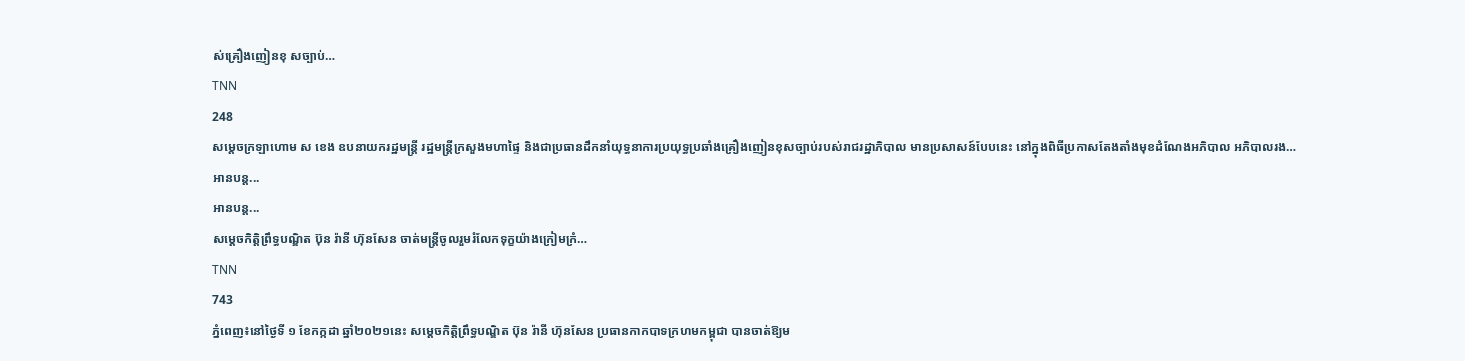ស់គ្រឿងញៀនខុ សច្បាប់…
TNN
248
សម្តេចក្រឡាហោម ស ខេង ឧបនាយករដ្ឋមន្ត្រី រដ្ឋមន្ត្រីក្រសួងមហាផ្ទៃ និងជាប្រធានដឹកនាំយុទ្ធនាការប្រយុទ្ធប្រឆាំងគ្រឿងញៀនខុសច្បាប់របស់រាជរដ្ឋាភិបាល មានប្រសាសន៍បែបនេះ នៅក្នុងពិធីប្រកាសតែងតាំងមុខដំណែងអភិបាល អភិបាលរង…
អានបន្ត...
អានបន្ត...
សម្តេចកិត្តិព្រឹទ្ធបណ្ឌិត ប៊ុន រ៉ានី ហ៊ុនសែន ចាត់មន្ត្រីចូលរួមរំលែកទុក្ខយ៉ាងក្រៀមក្រំ…
TNN
743
ភ្នំពេញ៖នៅថ្ងៃទី ១ ខែកក្កដា ឆ្នាំ២០២១នេះ សម្តេចកិត្តិព្រឹទ្ធបណ្ឌិត ប៊ុន រ៉ានី ហ៊ុនសែន ប្រធានកាកបាទក្រហមកម្ពុជា បានចាត់ឱ្យម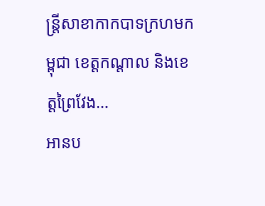ន្ត្រីសាខាកាកបាទក្រហមកម្ពុជា ខេត្តកណ្តាល និងខេត្តព្រៃវែង…
អានប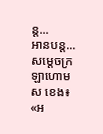ន្ត...
អានបន្ត...
សម្ដេចក្រឡាហោម ស ខេង៖ «អ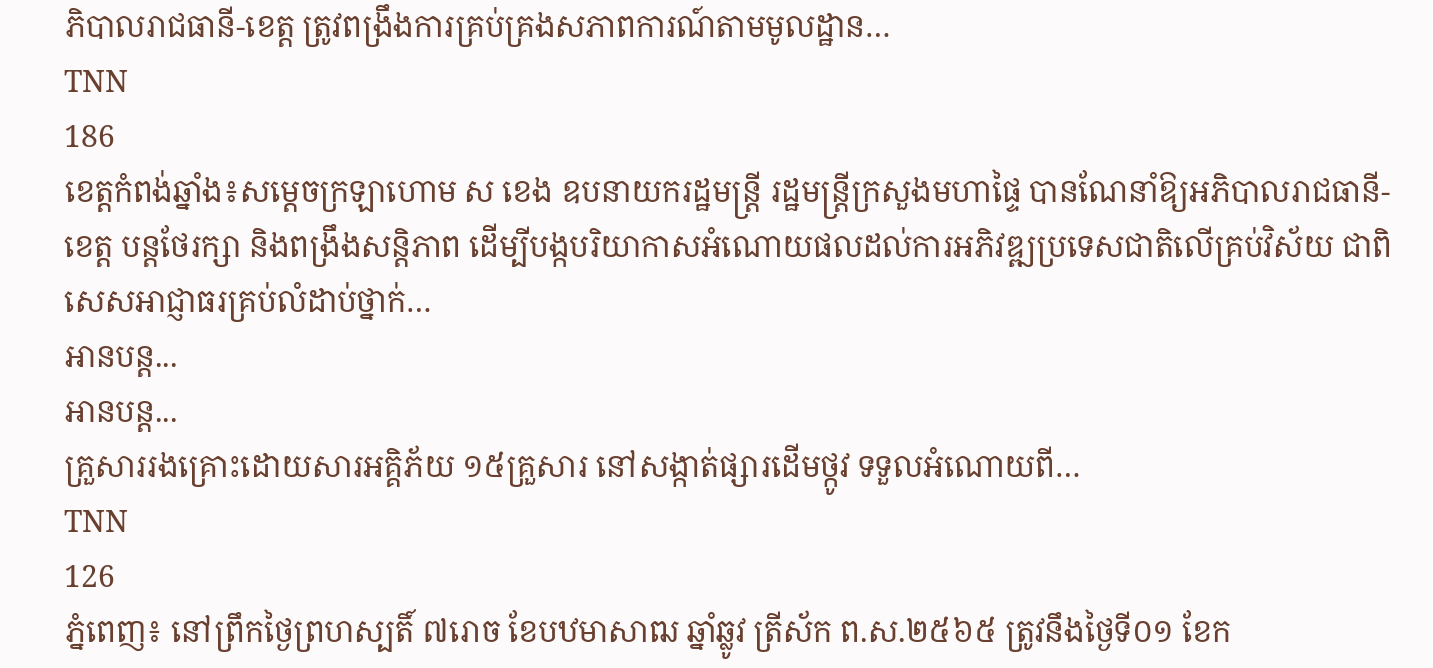ភិបាលរាជធានី-ខេត្ត ត្រូវពង្រឹងការគ្រប់គ្រងសភាពការណ៍តាមមូលដ្ឋាន…
TNN
186
ខេត្តកំពង់ឆ្នាំង៖សម្ដេចក្រឡាហោម ស ខេង ឧបនាយករដ្ឋមន្ដ្រី រដ្ឋមន្ដ្រីក្រសួងមហាផ្ទៃ បានណែនាំឱ្យអភិបាលរាជធានី-ខេត្ត បន្តថែរក្សា និងពង្រឹងសន្តិភាព ដើម្បីបង្កបរិយាកាសអំណោយផលដល់ការអភិវឌ្ឍប្រទេសជាតិលើគ្រប់វិស័យ ជាពិសេសអាជ្ញាធរគ្រប់លំដាប់ថ្នាក់…
អានបន្ត...
អានបន្ត...
គ្រួសាររងគ្រោះដោយសារអគ្គិភ័យ ១៥គ្រួសារ នៅសង្កាត់ផ្សារដើមថ្កូវ ទទួលអំណោយពី…
TNN
126
ភ្នំពេញ៖ នៅព្រឹកថ្ងៃព្រហស្បតិ៍ ៧រោច ខែបឋមាសាឍ ឆ្នាំឆ្លូវ ត្រីស័ក ព.ស.២៥៦៥ ត្រូវនឹងថ្ងៃទី០១ ខែក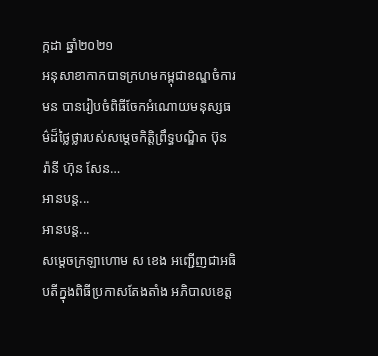ក្កដា ឆ្នាំ២០២១
អនុសាខាកាកបាទក្រហមកម្ពុជាខណ្ឌចំការមន បានរៀបចំពិធីចែកអំណោយមនុស្សធម៌ដ៏ថ្លៃថ្លារបស់សម្តេចកិត្តិព្រឹទ្ធបណ្ឌិត ប៊ុន រ៉ានី ហ៊ុន សែន…
អានបន្ត...
អានបន្ត...
សម្តេចក្រឡាហោម ស ខេង អញ្ជើញជាអធិបតីក្នុងពិធីប្រកាសតែងតាំង អភិបាលខេត្ត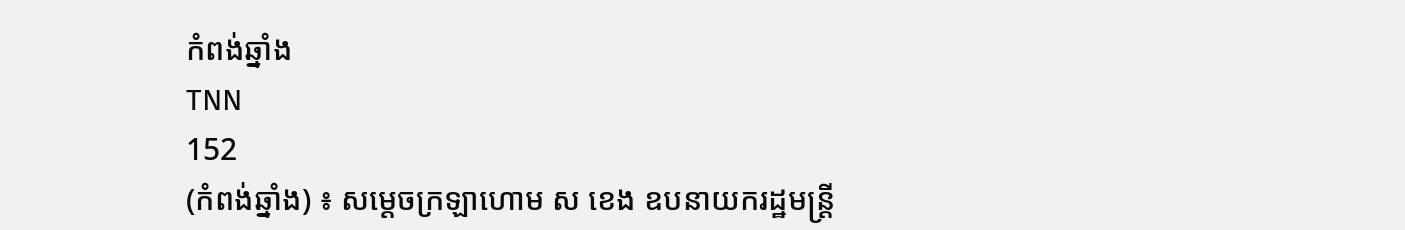កំពង់ឆ្នាំង
TNN
152
(កំពង់ឆ្នាំង) ៖ សម្តេចក្រឡាហោម ស ខេង ឧបនាយករដ្ឋមន្ត្រី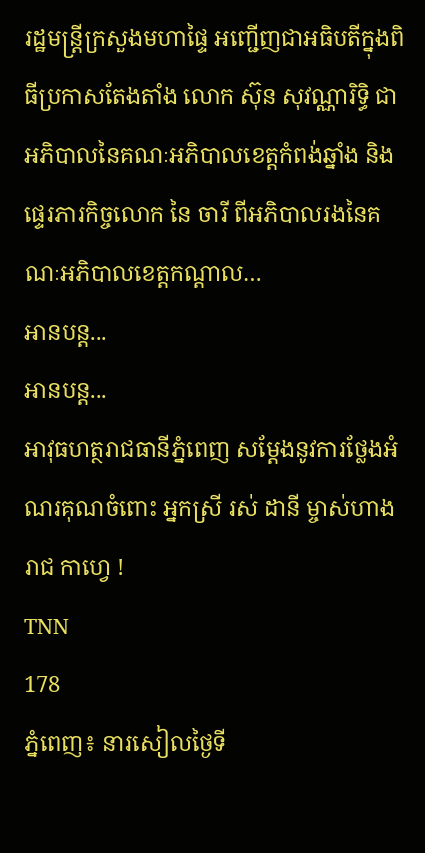រដ្ឋមន្រ្តីក្រសួងមហាផ្ទៃ អញ្ជើញជាអធិបតីក្នុងពិធីប្រកាសតែងតាំង លោក ស៊ុន សុវណ្ណារិទ្ធិ ជាអភិបាលនៃគណៈអភិបាលខេត្តកំពង់ឆ្នាំង និងផ្ទេរភារកិច្ចលោក នៃ ចារី ពីអភិបាលរងនៃគណៈអភិបាលខេត្តកណ្តាល…
អានបន្ត...
អានបន្ត...
អាវុធហត្ថរាជធានីភ្នំពេញ សម្តែងនូវការថ្លែងអំណរគុណចំពោះ អ្នកស្រី រស់ ដានី ម្ចាស់ហាង រាជ កាហ្វេ !
TNN
178
ភ្នំពេញ៖ នារសៀលថ្ងៃទី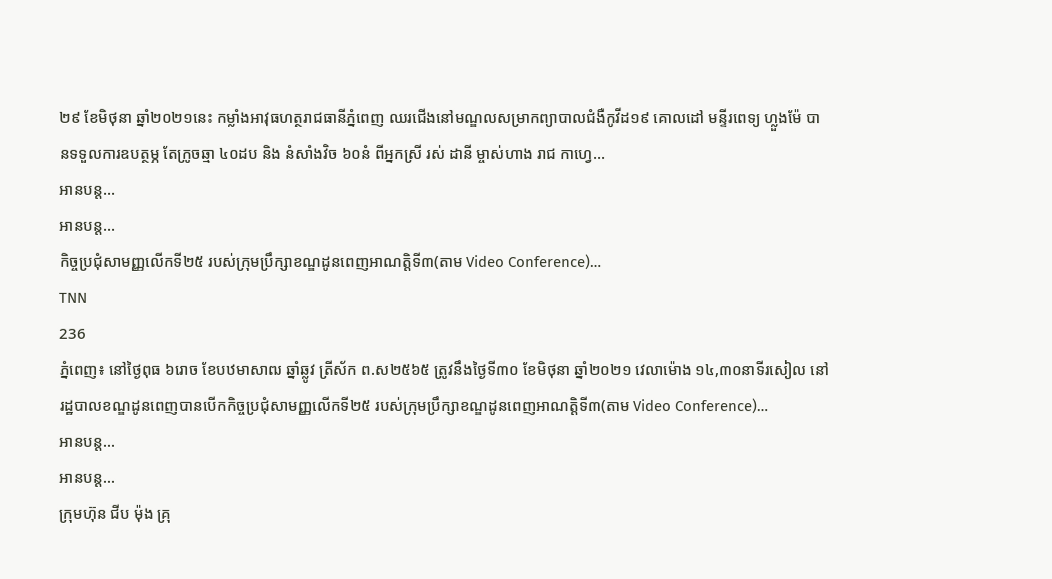២៩ ខែមិថុនា ឆ្នាំ២០២១នេះ កម្លាំងអាវុធហត្ថរាជធានីភ្នំពេញ ឈរជើងនៅមណ្ឌលសម្រាកព្យាបាលជំងឺកូវីដ១៩ គោលដៅ មន្ទីរពេទ្យ ហ្លួងម៉ែ បានទទួលការឧបត្ថម្ភ តែក្រូចឆ្មា ៤០ដប និង នំសាំងវិច ៦០នំ ពីអ្នកស្រី រស់ ដានី ម្ចាស់ហាង រាជ កាហ្វេ…
អានបន្ត...
អានបន្ត...
កិច្ចប្រជុំសាមញ្ញលើកទី២៥ របស់ក្រុមប្រឹក្សាខណ្ឌដូនពេញអាណត្តិទី៣(តាម Video Conference)…
TNN
236
ភ្នំពេញ៖ នៅថ្ងៃពុធ ៦រោច ខែបឋមាសាឍ ឆ្នាំឆ្លូវ ត្រីស័ក ព.ស២៥៦៥ ត្រូវនឹងថ្ងៃទី៣០ ខែមិថុនា ឆ្នាំ២០២១ វេលាម៉ោង ១៤,៣០នាទីរសៀល នៅរដ្ឋបាលខណ្ឌដូនពេញបានបើកកិច្ចប្រជុំសាមញ្ញលើកទី២៥ របស់ក្រុមប្រឹក្សាខណ្ឌដូនពេញអាណត្តិទី៣(តាម Video Conference)…
អានបន្ត...
អានបន្ត...
ក្រុមហ៊ុន ជីប ម៉ុង គ្រុ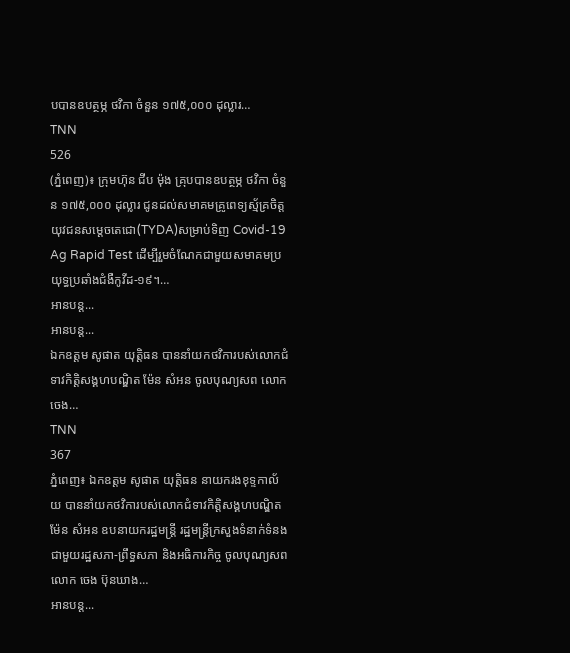បបានឧបត្ថម្ភ ថវិកា ចំនួន ១៧៥,០០០ ដុល្លារ…
TNN
526
(ភ្នំពេញ)៖ ក្រុមហ៊ុន ជីប ម៉ុង គ្រុបបានឧបត្ថម្ភ ថវិកា ចំនួន ១៧៥,០០០ ដុល្លារ ជូនដល់សមាគមគ្រូពេទ្យស្ម័គ្រចិត្តយុវជនសម្តេចតេជោ(TYDA)សម្រាប់ទិញ Covid-19 Ag Rapid Test ដើម្បីរួមចំណែកជាមួយសមាគមប្រយុទ្ធប្រឆាំងជំងឺកូវីដ-១៩។…
អានបន្ត...
អានបន្ត...
ឯកឧត្តម សូផាត យុត្តិធន បាននាំយកថវិការបស់លោកជំទាវកិត្តិសង្គហបណ្ឌិត ម៉ែន សំអន ចូលបុណ្យសព លោក ចេង…
TNN
367
ភ្នំពេញ៖ ឯកឧត្តម សូផាត យុត្តិធន នាយករងខុទ្ទកាល័យ បាននាំយកថវិការបស់លោកជំទាវកិត្តិសង្គហបណ្ឌិត ម៉ែន សំអន ឧបនាយករដ្ឋមន្ត្រី រដ្ឋមន្ត្រីក្រសួងទំនាក់ទំនងជាមួយរដ្ឋសភា-ព្រឹទ្ធសភា និងអធិការកិច្ច ចូលបុណ្យសពលោក ចេង ប៊ុនឃាង…
អានបន្ត...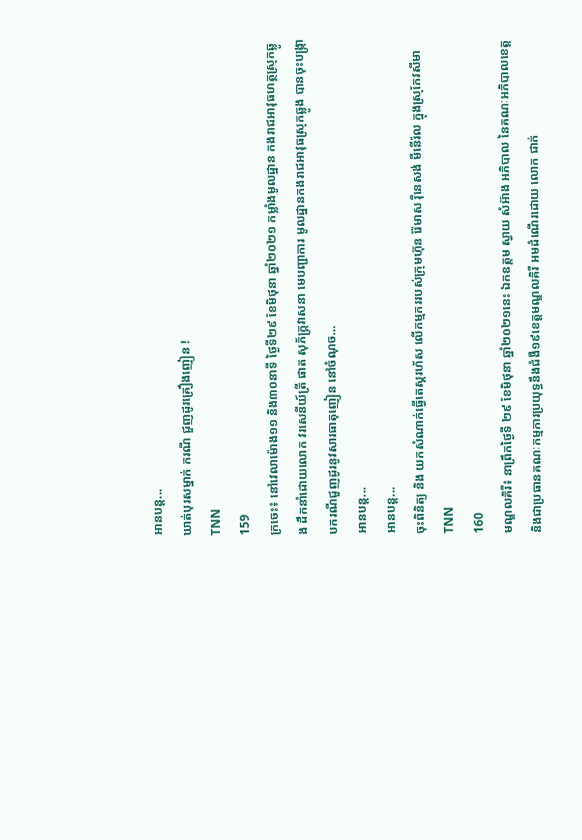អានបន្ត...
ឃាត់បុរសម្នាក់ ករណី ជួញដូរគ្រឿងញៀន !
TNN
159
ក្រចេះ៖ នៅវេលាម៉ោង១១ និង៣០នាទី ថ្ងៃទី២៩ ខែមិថុនា ឆ្នាំ២០២១ កម្លាំងមូលដ្ឋាន កងរាជអាវុធហត្ថស្រុកឆ្លូង ដឹកនាំដោយលោក វរសេនីយ៍ត្រី ផាត សុភ័ក្រ្តវាសនា មេបញ្ជាការ មូលដ្ឋានកងរាជអាវុធស្រុកឆ្លូង បានចុះបង្ក្រាបករណីជួញដូរនូវសារធាតុញៀន នៅចំណុច…
អានបន្ត...
អានបន្ត...
ចុះពិនិត្យ និង យកសំណាក់ធ្វើតេស្តរហ័ស លើកម្មកររបស់ក្រុមហ៊ុន រ៉ែមាស រ៉ឺនេសង់ មីនើរ៉ល ក្នុងស្រុកែវសីមា
TNN
160
មណ្ឌលគិរី៖ នាព្រឹកថ្ងៃទី ២៩ ខែមិថុនា ឆ្នាំ២០២១នេះ ឯកឧត្តម ស្វាយ សំអ៊ាង អភិបាល នៃគណៈអភិបាលខេត្ត និងជាប្រធានគណៈកម្មការប្រយុទ្ធនឹងជំងឺ១៩ខេត្តមណ្ឌលគិរី អមដំណើរដោយ លោក ជាក់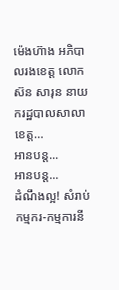ម៉េងហ៊ាង អភិបាលរងខេត្ត លោក ស៊ន សារុន នាយករដ្ឋបាលសាលាខេត្ត…
អានបន្ត...
អានបន្ត...
ដំណឹងល្អ! សំរាប់ កម្មករ-កម្មការនី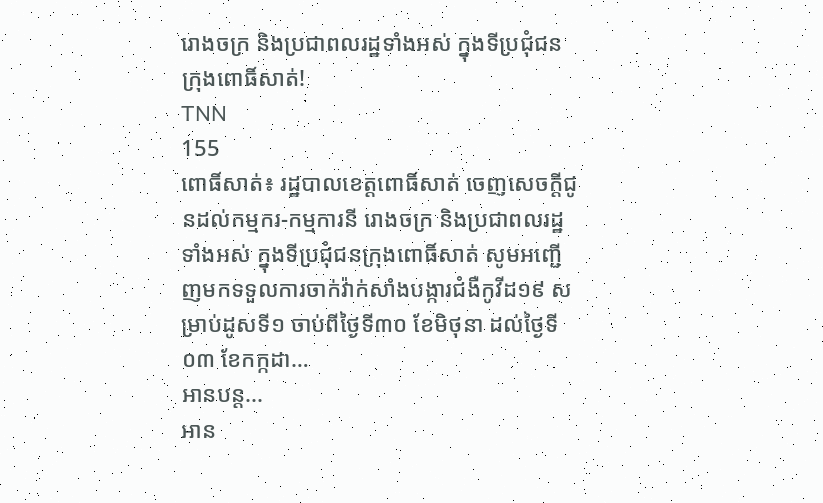រោងចក្រ និងប្រជាពលរដ្ឋទាំងអស់ ក្នុងទីប្រជុំជនក្រុងពោធិ៍សាត់!
TNN
155
ពោធិ៍សាត់៖ រដ្ឋបាលខេត្តពោធិ៍សាត់ ចេញសេចក្តីជូនដល់កម្មករ-កម្មការនី រោងចក្រ និងប្រជាពលរដ្ឋទាំងអស់ ក្នុងទីប្រជុំជនក្រុងពោធិ៍សាត់ សូមអញ្ជើញមកទទួលការចាក់វ៉ាក់សាំងបង្ការជំងឺកូវីដ១៩ សម្រាប់ដូសទី១ ចាប់ពីថ្ងៃទី៣០ ខែមិថុនា ដល់ថ្ងៃទី០៣ ខែកក្កដា…
អានបន្ត...
អាន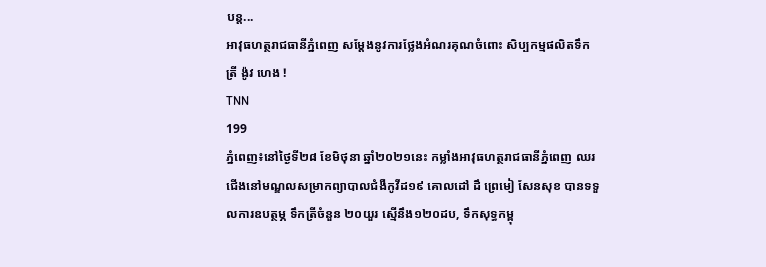បន្ត...
អាវុធហត្ថរាជធានីភ្នំពេញ សម្តែងនូវការថ្លែងអំណរគុណចំពោះ សិប្បកម្មផលិតទឹកត្រី ង៉ូវ ហេង !
TNN
199
ភ្នំពេញ៖នៅថ្ងៃទី២៨ ខែមិថុនា ឆ្នាំ២០២១នេះ កម្លាំងអាវុធហត្ថរាជធានីភ្នំពេញ ឈរជើងនៅមណ្ឌលសម្រាកព្យាបាលជំងឺកូវីដ១៩ គោលដៅ ដឹ ព្រេមៀ សែនសុខ បានទទួលការឧបត្ថម្ភ ទឹកត្រីចំនួន ២០យួរ ស្មេីនឹង១២០ដប, ទឹកសុទ្ធកម្ពុ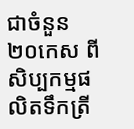ជាចំនួន ២០កេស ពីសិប្បកម្មផលិតទឹកត្រី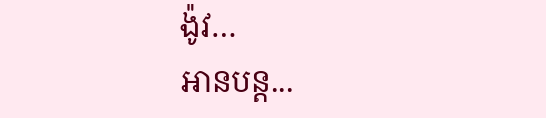ង៉ូវ…
អានបន្ត...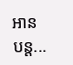អានបន្ត...